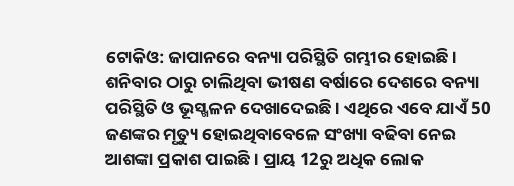ଟୋକିଓ: ଜାପାନରେ ବନ୍ୟା ପରିସ୍ଥିତି ଗମ୍ଭୀର ହୋଇଛି । ଶନିବାର ଠାରୁ ଚାଲିଥିବା ଭୀଷଣ ବର୍ଷାରେ ଦେଶରେ ବନ୍ୟା ପରିସ୍ଥିତି ଓ ଭୂସ୍ଖଳନ ଦେଖାଦେଇଛି । ଏଥିରେ ଏବେ ଯାଏଁ 50 ଜଣଙ୍କର ମୃତ୍ୟୁ ହୋଇଥିବାବେଳେ ସଂଖ୍ୟା ବଢିବା ନେଇ ଆଶଙ୍କା ପ୍ରକାଶ ପାଇଛି । ପ୍ରାୟ 12ରୁ ଅଧିକ ଲୋକ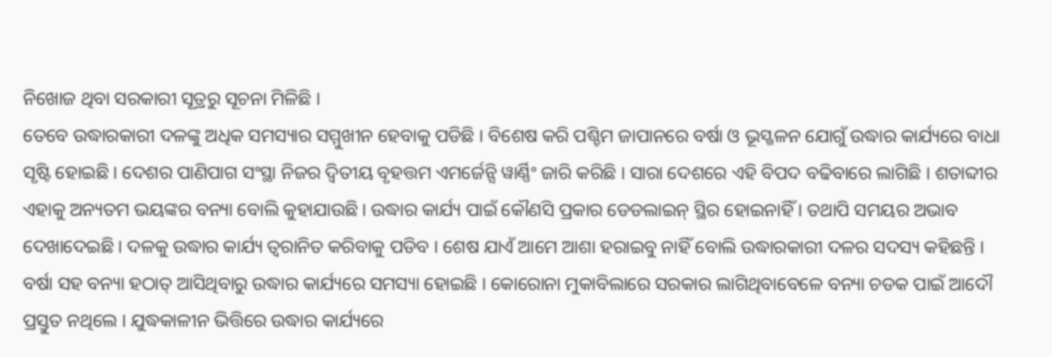ନିଖୋଜ ଥିବା ସରକାରୀ ସୂତ୍ରରୁ ସୂଚନା ମିଳିଛି ।
ତେବେ ଉଦ୍ଧାରକାରୀ ଦଳଙ୍କୁ ଅଧିକ ସମସ୍ୟାର ସମ୍ମୁଖୀନ ହେବାକୁ ପଡିଛି । ବିଶେଷ କରି ପଶ୍ଚିମ ଜାପାନରେ ବର୍ଷା ଓ ଭୂସ୍ଖଳନ ଯୋଗୁଁ ଉଦ୍ଧାର କାର୍ଯ୍ୟରେ ବାଧା ସୃଷ୍ଟି ହୋଇଛି । ଦେଶର ପାଣିପାଗ ସଂସ୍ଥା ନିଜର ଦ୍ବିତୀୟ ବୃହତ୍ତମ ଏମର୍ଜେନ୍ସି ୱାର୍ଣ୍ଣିଂ ଜାରି କରିଛି । ସାରା ଦେଶରେ ଏହି ବିପଦ ବଢିବାରେ ଲାଗିଛି । ଶତାବ୍ଦୀର ଏହାକୁ ଅନ୍ୟତମ ଭୟଙ୍କର ବନ୍ୟା ବୋଲି କୁହାଯାଉଛି । ଉଦ୍ଧାର କାର୍ଯ୍ୟ ପାଇଁ କୌଣସି ପ୍ରକାର ଡେଡଲାଇନ୍ ସ୍ଥିର ହୋଇନାହିଁ । ତଥାପି ସମୟର ଅଭାବ ଦେଖାଦେଇଛି । ଦଳକୁ ଉଦ୍ଧାର କାର୍ଯ୍ୟ ତ୍ବରାନିତ କରିବାକୁ ପଡିବ । ଶେଷ ଯାଏଁ ଆମେ ଆଶା ହରାଇବୁ ନାହିଁ ବୋଲି ଉଦ୍ଧାରକାରୀ ଦଳର ସଦସ୍ୟ କହିଛନ୍ତି ।
ବର୍ଷା ସହ ବନ୍ୟା ହଠାତ୍ ଆସିଥିବାରୁ ଉଦ୍ଧାର କାର୍ଯ୍ୟରେ ସମସ୍ୟା ହୋଇଛି । କୋରୋନା ମୁକାବିଲାରେ ସରକାର ଲାଗିଥିବାବେଳେ ବନ୍ୟା ଚଡକ ପାଇଁ ଆଦୌ ପ୍ରସ୍ତୁତ ନଥିଲେ । ଯୁଦ୍ଧକାଳୀନ ଭିତ୍ତିରେ ଉଦ୍ଧାର କାର୍ଯ୍ୟରେ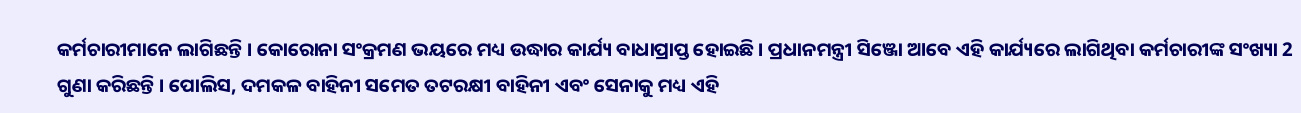କର୍ମଚାରୀମାନେ ଲାଗିଛନ୍ତି । କୋରୋନା ସଂକ୍ରମଣ ଭୟରେ ମଧ୍ୟ ଉଦ୍ଧାର କାର୍ଯ୍ୟ ବାଧାପ୍ରାପ୍ତ ହୋଇଛି । ପ୍ରଧାନମନ୍ତ୍ରୀ ସିଞ୍ଜୋ ଆବେ ଏହି କାର୍ଯ୍ୟରେ ଲାଗିଥିବା କର୍ମଚାରୀଙ୍କ ସଂଖ୍ୟା 2 ଗୁଣା କରିଛନ୍ତି । ପୋଲିସ, ଦମକଳ ବାହିନୀ ସମେତ ତଟରକ୍ଷୀ ବାହିନୀ ଏବଂ ସେନାକୁ ମଧ୍ୟ ଏହି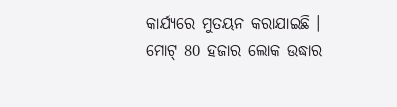କାର୍ଯ୍ୟରେ ମୁତୟନ କରାଯାଇଛି । ମୋଟ୍ 80 ହଜାର ଲୋକ ଉଦ୍ଧାର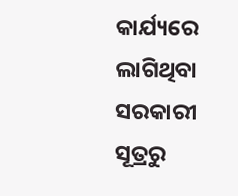କାର୍ଯ୍ୟରେ ଲାଗିଥିବା ସରକାରୀ ସୂତ୍ରରୁ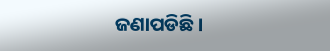ଜଣାପଡିଛି ।